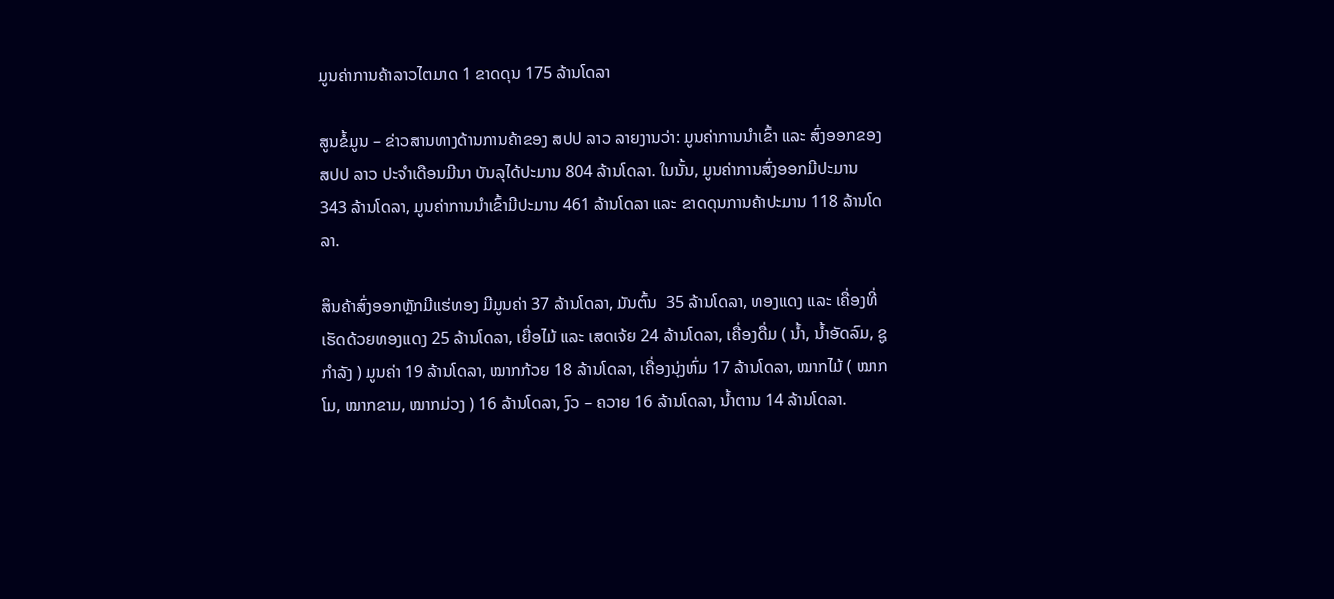ມູນຄ່າການຄ້າລາວໄຕມາດ 1 ຂາດດຸນ 175 ລ້ານໂດລາ

ສູນຂໍ້ມູນ – ຂ່າວສານທາງດ້ານການຄ້າຂອງ ສປປ ລາວ ລາຍງານວ່າ: ມູນຄ່າການນໍາເຂົ້າ ແລະ ສົ່ງອອກຂອງ ສປປ ລາວ ປະຈໍາເດືອນມີນາ ບັນລຸໄດ້ປະມານ 804 ລ້ານໂດລາ. ໃນນັ້ນ, ມູນຄ່າການສົ່ງອອກມີປະມານ 343 ລ້ານໂດລາ, ມູນຄ່າການນໍາເຂົ້າມີປະມານ 461 ລ້ານໂດລາ ແລະ ຂາດດຸນການຄ້າປະມານ 118 ລ້ານໂດລາ.

ສິນຄ້າສົ່ງອອກຫຼັກມີແຮ່ທອງ ມີມູນຄ່າ 37 ລ້ານໂດລາ, ມັນຕົ້ນ  35 ລ້ານໂດລາ, ທອງແດງ ແລະ ເຄື່ອງທີ່ເຮັດດ້ວຍທອງແດງ 25 ລ້ານໂດລາ, ເຍື່ອໄມ້ ແລະ ເສດເຈ້ຍ 24 ລ້ານໂດລາ, ເຄື່ອງດື່ມ ( ນໍ້າ, ນໍ້າອັດລົມ, ຊູກໍາລັງ ) ມູນຄ່າ 19 ລ້ານໂດລາ, ໝາກກ້ວຍ 18 ລ້ານໂດລາ, ເຄື່ອງນຸ່ງຫົ່ມ 17 ລ້ານໂດລາ, ໝາກໄມ້ ( ໝາກໂມ, ໝາກຂາມ, ໝາກມ່ວງ ) 16 ລ້ານໂດລາ, ງົວ – ຄວາຍ 16 ລ້ານໂດລາ, ນໍ້າຕານ 14 ລ້ານໂດລາ.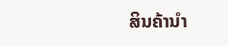ສິນຄ້ານໍາ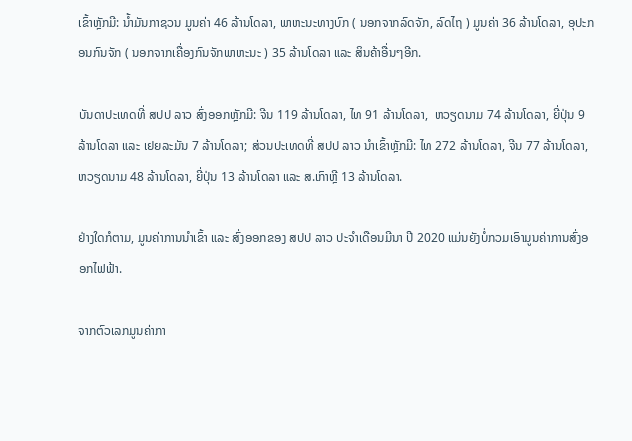ເຂົ້າຫຼັກມີ: ນໍ້າມັນກາຊວນ ມູນຄ່າ 46 ລ້ານໂດລາ, ພາຫະນະທາງບົກ ( ນອກຈາກລົດຈັກ, ລົດໄຖ ) ມູນຄ່າ 36 ລ້ານໂດລາ, ອຸປະກອນກົນຈັກ ( ນອກຈາກເຄື່ອງກົນຈັກພາຫະນະ ) 35 ລ້ານໂດລາ ແລະ ສິນຄ້າອື່ນໆອີກ.

ບັນດາປະເທດທີ່ ສປປ ລາວ ສົ່ງອອກຫຼັກມີ: ຈີນ 119 ລ້ານໂດລາ, ໄທ 91 ລ້ານໂດລາ,  ຫວຽດນາມ 74 ລ້ານໂດລາ, ຍີ່ປຸ່ນ 9 ລ້ານໂດລາ ແລະ ເຢຍລະມັນ 7 ລ້ານໂດລາ; ສ່ວນປະເທດທີ່ ສປປ ລາວ ນໍາເຂົ້າຫຼັກມີ: ໄທ 272 ລ້ານໂດລາ, ຈີນ 77 ລ້ານໂດລາ, ຫວຽດນາມ 48 ລ້ານໂດລາ, ຍີ່ປຸ່ນ 13 ລ້ານໂດລາ ແລະ ສ.ເກົາຫຼີ 13 ລ້ານໂດລາ.

ຢ່າງໃດກໍຕາມ, ມູນຄ່າການນໍາເຂົ້າ ແລະ ສົ່ງອອກຂອງ ສປປ ລາວ ປະຈໍາເດືອນມີນາ ປີ 2020 ແມ່ນຍັງບໍ່ກວມເອົາມູນຄ່າການສົ່ງອອກໄຟຟ້າ.

ຈາກຕົວເລກມູນຄ່າກາ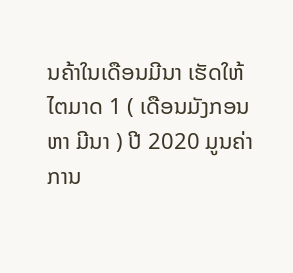ນຄ້າໃນເດືອນມີນາ ເຮັດໃຫ້ໄຕມາດ 1 ( ເດືອນມັງກອນ ຫາ ມີນາ ) ປີ 2020 ມູນຄ່າການ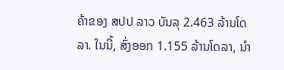ຄ້າຂອງ ສປປ ລາວ ບັນລຸ 2.463 ລ້ານໂດລາ. ໃນນີ້, ສົ່ງອອກ 1.155 ລ້ານໂດລາ, ນໍາ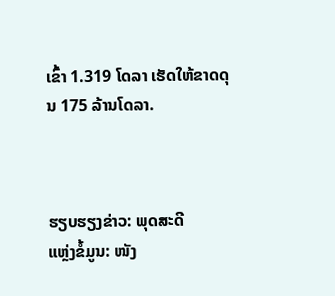ເຂົ້າ 1.319 ໂດລາ ເຮັດໃຫ້ຂາດດຸນ 175 ລ້ານໂດລາ.



ຮຽບຮຽງຂ່າວ: ພຸດສະດີ
ແຫຼ່ງຂໍ້ມູນ: ໜັງ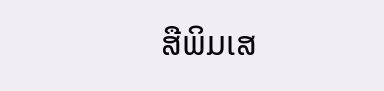ສືພິມເສ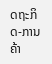ດຖະກິດ-ການຄ້າ